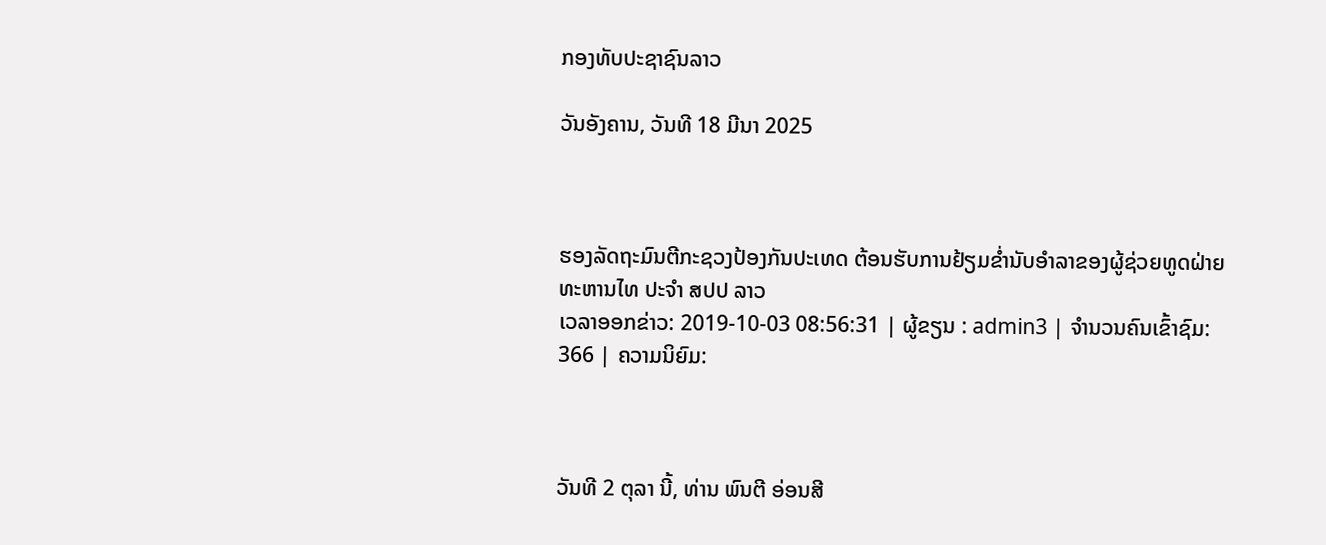ກອງທັບປະຊາຊົນລາວ

ວັນອັງຄານ, ວັນທີ 18 ມີນາ 2025



ຮອງລັດຖະມົນຕີກະຊວງປ້ອງກັນປະເທດ ຕ້ອນຮັບການຢ້ຽມຂ່ຳນັບອຳລາຂອງຜູ້ຊ່ວຍທູດຝ່າຍທະຫານໄທ ປະຈຳ ສປປ ລາວ
ເວລາອອກຂ່າວ: 2019-10-03 08:56:31 | ຜູ້ຂຽນ : admin3 | ຈຳນວນຄົນເຂົ້າຊົມ: 366 | ຄວາມນິຍົມ:



ວັນທີ 2 ຕຸລາ ນີ້, ທ່ານ ພົນຕີ ອ່ອນສີ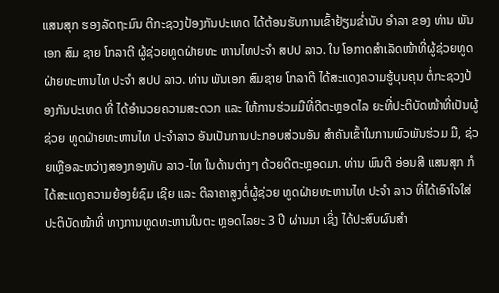ແສນສຸກ ຮອງລັດຖະມົນ ຕີກະຊວງປ້ອງກັນປະເທດ ໄດ້ຕ້ອນຮັບການເຂົ້າຢ້ຽມຂ່ຳນັບ ອຳລາ ຂອງ ທ່ານ ພັນເອກ ສົມ ຊາຍ ໂກລາຕີ ຜູ້ຊ່ວຍທູດຝ່າຍທະ ຫານໄທປະຈໍາ ສປປ ລາວ. ໃນ ໂອກາດສຳເລັດໜ້າທີ່ຜູ້ຊ່ວຍທູດ ຝ່າຍທະຫານໄທ ປະຈຳ ສປປ ລາວ. ທ່ານ ພັນເອກ ສົມຊາຍ ໂກລາຕີ ໄດ້ສະແດງຄວາມຮູ້ບຸນຄຸນ ຕໍ່ກະຊວງປ້ອງກັນປະເທດ ທີ່ ໄດ້ອຳນວຍຄວາມສະດວກ ແລະ ໃຫ້ການຮ່ວມມືທີ່ດີຕະຫຼອດໄລ ຍະທີ່ປະຕິບັດໜ້າທີ່ເປັນຜູ້ຊ່ວຍ ທູດຝ່າຍທະຫານໄທ ປະຈໍາລາວ ອັນເປັນການປະກອບສ່ວນອັນ ສໍາຄັນເຂົ້າໃນການພົວພັນຮ່ວມ ມື, ຊ່ວຍເຫຼືອລະຫວ່າງສອງກອງທັບ ລາວ-ໄທ ໃນດ້ານຕ່າງໆ ດ້ວຍດີຕະຫຼອດມາ. ທ່ານ ພົນຕີ ອ່ອນສີ ແສນສຸກ ກໍໄດ້ສະແດງຄວາມຍ້ອງຍໍຊົມ ເຊີຍ ແລະ ຕີລາຄາສູງຕໍ່ຜູ້ຊ່ວຍ ທູດຝ່າຍທະຫານໄທ ປະຈຳ ລາວ ທີ່ໄດ້ເອົາໃຈໃສ່ປະຕິບັດໜ້າທີ່ ທາງການທູດທະຫານໃນຕະ ຫຼອດໄລຍະ 3 ປີ ຜ່ານມາ ເຊິ່ງ ໄດ້ປະສົບຜົນສໍາ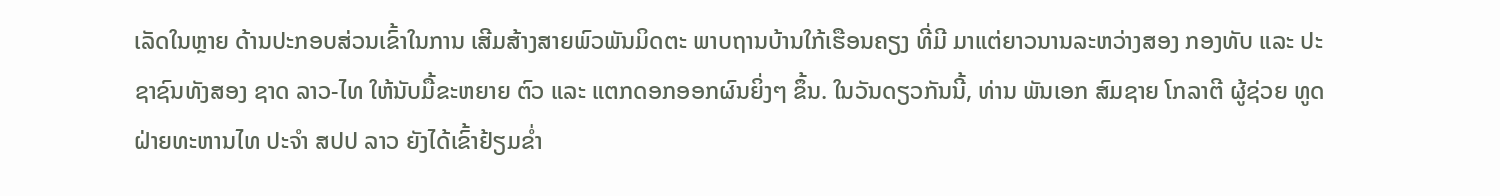ເລັດໃນຫຼາຍ ດ້ານປະກອບສ່ວນເຂົ້າໃນການ ເສີມສ້າງສາຍພົວພັນມິດຕະ ພາບຖານບ້ານໃກ້ເຮືອນຄຽງ ທີ່ມີ ມາແຕ່ຍາວນານລະຫວ່າງສອງ ກອງທັບ ແລະ ປະຊາຊົນທັງສອງ ຊາດ ລາວ-ໄທ ໃຫ້ນັບມື້ຂະຫຍາຍ ຕົວ ແລະ ແຕກດອກອອກຜົນຍິ່ງໆ ຂຶ້ນ. ໃນວັນດຽວກັນນີ້, ທ່ານ ພັນເອກ ສົມຊາຍ ໂກລາຕີ ຜູ້ຊ່ວຍ ທູດຝ່າຍທະຫານໄທ ປະຈໍາ ສປປ ລາວ ຍັງໄດ້ເຂົ້າຢ້ຽມຂໍ່າ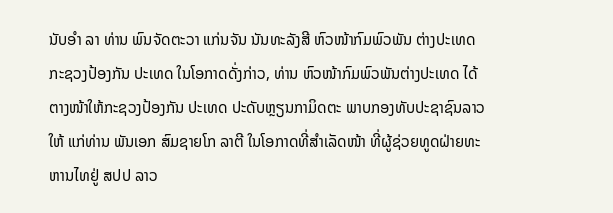ນັບອຳ ລາ ທ່ານ ພົນຈັດຕະວາ ແກ່ນຈັນ ນັນທະລັງສີ ຫົວໜ້າກົມພົວພັນ ຕ່າງປະເທດ ກະຊວງປ້ອງກັນ ປະເທດ ໃນໂອກາດດັ່ງກ່າວ, ທ່ານ ຫົວໜ້າກົມພົວພັນຕ່າງປະເທດ ໄດ້ຕາງໜ້າໃຫ້ກະຊວງປ້ອງກັນ ປະເທດ ປະດັບຫຼຽນກາມິດຕະ ພາບກອງທັບປະຊາຊົນລາວໃຫ້ ແກ່ທ່ານ ພັນເອກ ສົມຊາຍໂກ ລາຕີ ໃນໂອກາດທີ່ສໍາເລັດໜ້າ ທີ່ຜູ້ຊ່ວຍທູດຝ່າຍທະຫານໄທຢູ່ ສປປ ລາວ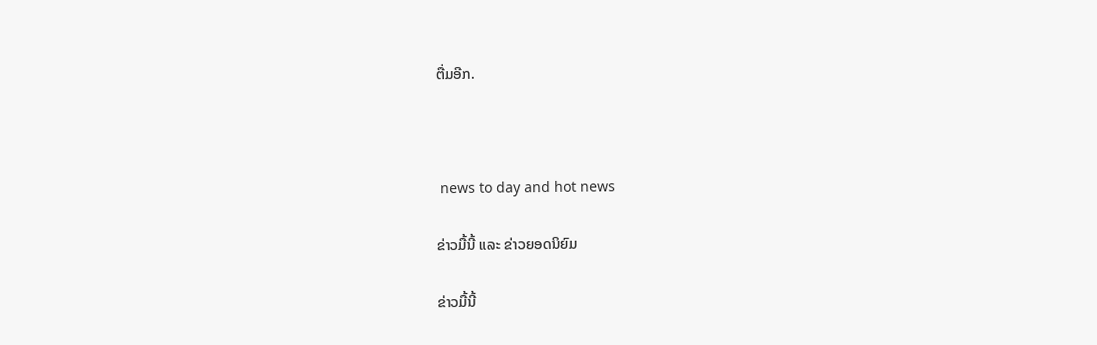ຕື່ມອີກ.



 news to day and hot news

ຂ່າວມື້ນີ້ ແລະ ຂ່າວຍອດນິຍົມ

ຂ່າວມື້ນີ້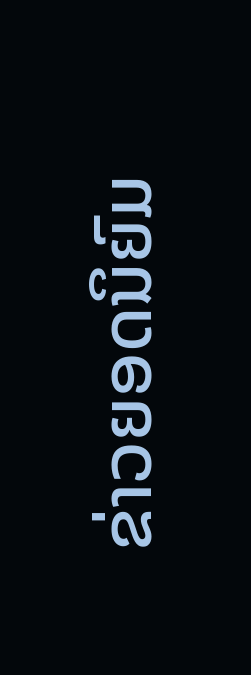ຂ່າວຍອດນິຍົມ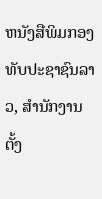ຫນັງສືພິມກອງທັບປະຊາຊົນລາວ, ສຳນັກງານຕັ້ງ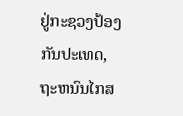ຢູ່ກະຊວງປ້ອງກັນປະເທດ, ຖະຫນົນໄກສ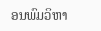ອນພົມວິຫາ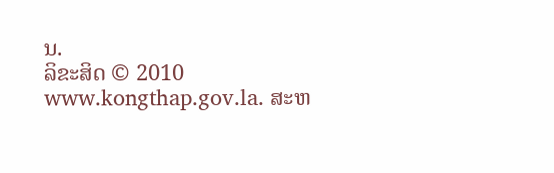ນ.
ລິຂະສິດ © 2010 www.kongthap.gov.la. ສະຫ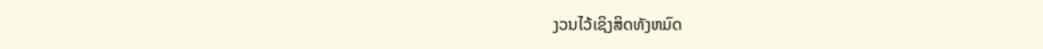ງວນໄວ້ເຊິງສິດທັງຫມົດ